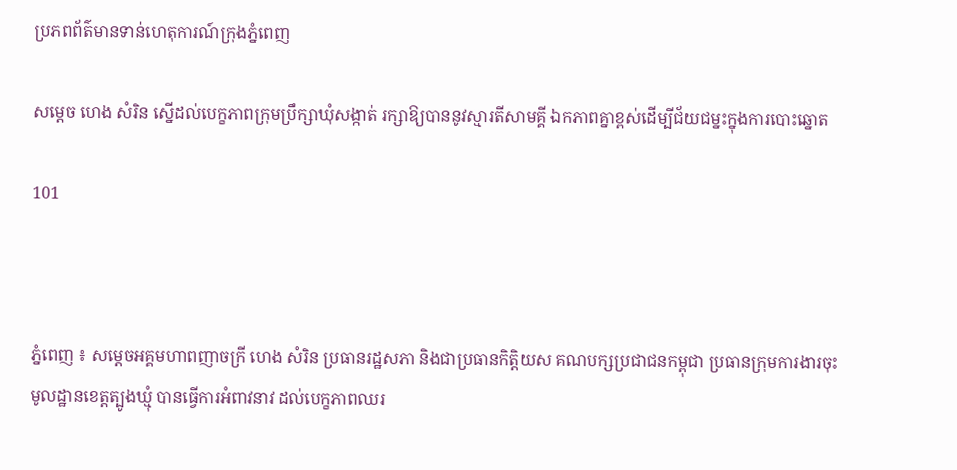ប្រភពព័ត៌មានទាន់ហេតុការណ៍ក្រុងភ្នំពេញ

សម្តេច ហេង សំរិន ស្នើដល់បេក្ខភាពក្រុមប្រឹក្សាឃុំសង្កាត់ រក្សាឱ្យបាននូវស្មារតីសាមគ្គី ឯកភាពគ្នាខ្ពស់ដើម្បីជ័យជម្នះក្នុងការបោះឆ្នោត

101



ភ្នំពេញ ៖ សម្តេចអគ្គមហាពញាចក្រី ហេង សំរិន ប្រធានរដ្ឋសភា និងជាប្រធានកិត្តិយស គណបក្សប្រជាជនកម្ពុជា ប្រធានក្រុមការងារចុះមូលដ្ឋានខេត្តត្បូងឃ្មុំ បានធ្វើការអំពាវនាវ ដល់បេក្ខភាពឈរ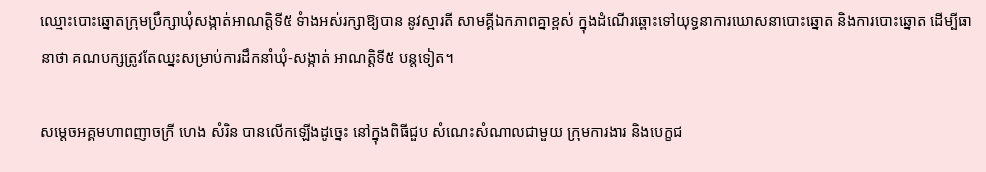ឈ្មោះបោះឆ្នោតក្រុមប្រឹក្សាឃុំសង្កាត់អាណត្តិទី៥ ទំាងអស់រក្សាឱ្យបាន នូវស្មារតី សាមគ្គីឯកភាពគ្នាខ្ពស់ ក្នុងដំណើរឆ្ពោះទៅយុទ្ធនាការឃោសនាបោះឆ្នោត និងការបោះឆ្នោត ដើម្បីធានាថា គណបក្សត្រូវតែឈ្នះសម្រាប់ការដឹកនាំឃុំ-សង្កាត់ អាណត្តិទី៥ បន្តទៀត។

សម្តេចអគ្គមហាពញាចក្រី ហេង សំរិន បានលើកឡើងដូច្នេះ នៅក្នុងពិធីជួប សំណេះសំណាលជាមួយ ក្រុមការងារ និងបេក្ខជ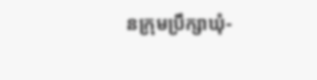នក្រុមប្រឹក្សាឃុំ-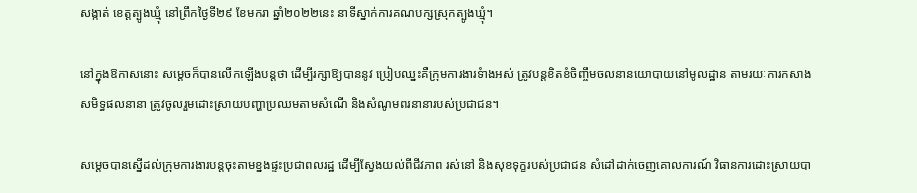សង្កាត់ ខេត្តត្បូងឃ្មុំ នៅព្រឹកថ្ងៃទី២៩ ខែមករា ឆ្នាំ២០២២នេះ នាទីស្នាក់ការគណបក្សស្រុកត្បូងឃ្មុំ។

នៅក្នុងឱកាសនោះ សម្តេចក៏បានលើកឡើងបន្តថា ដើម្បីរក្សាឱ្យបាននូវ ប្រៀបឈ្នះគឺក្រុមការងារទំាងអស់ ត្រូវបន្តខិតខំចិញ្ចឹមចលនានយោបាយនៅមូលដ្ឋាន តាមរយៈការកសាង សមិទ្ធផលនានា ត្រូវចូលរួមដោះស្រាយបញ្ហាប្រឈមតាមសំណើ និងសំណូមពរនានារបស់ប្រជាជន។

សម្តេចបានស្នើដល់ក្រុមការងារបន្តចុះតាមខ្នងផ្ទះប្រជាពលរដ្ឋ ដើម្បីស្វែងយល់ពីជីវភាព រស់នៅ និងសុខទុក្ខរបស់ប្រជាជន សំដៅដាក់ចេញគោលការណ៍ វិធានការដោះស្រាយបា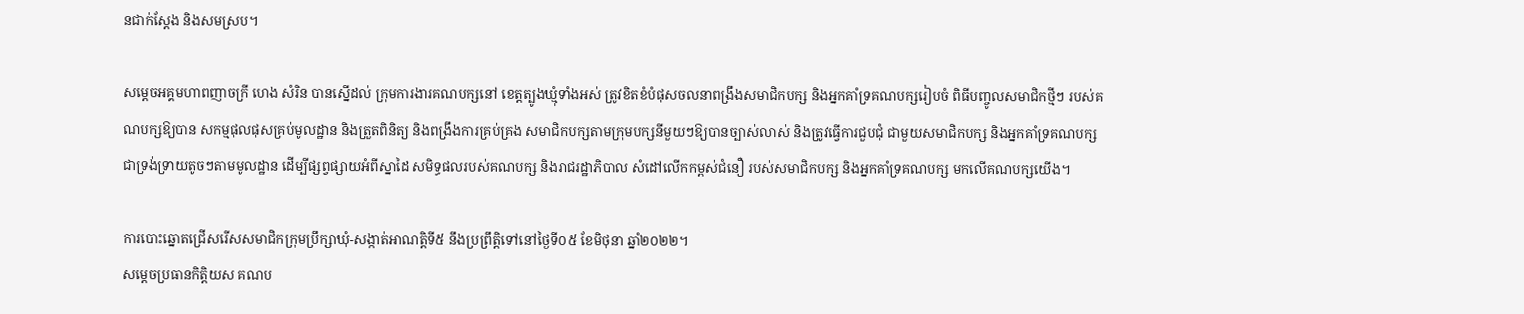នជាក់ស្តែង និងសមស្រប។

សម្តេចអគ្គមហាពញាចក្រី ហេង សំរិន បានស្នើដល់ ក្រុមការងារគណបក្សនៅ ខេត្តត្បូងឃ្មុំទាំងអស់ ត្រូវខិតខំបំផុសចលនាពង្រឹងសមាជិកបក្ស និងអ្នកគាំទ្រគណបក្សរៀបចំ ពិធីបញ្ចូលសមាជិកថ្មីៗ របស់គណបក្សឱ្យបាន សកម្មផុលផុសគ្រប់មូលដ្ឋាន និងត្រួតពិនិត្យ និងពង្រឹងការគ្រប់គ្រង សមាជិកបក្សតាមក្រុមបក្សនីមួយៗឱ្យបានច្បាស់លាស់ និងត្រូវធ្វើការជួបជុំ ជាមួយសមាជិកបក្ស និងអ្នកគាំទ្រគណបក្សជាទ្រង់ទ្រាយតូចៗតាមមូលដ្ឋាន ដើម្បីផ្សព្វផ្សាយអំពីស្នាដៃ សមិទ្ធផលរបស់គណបក្ស និងរាជរដ្ឋាភិបាល សំដៅលើកកម្ពស់ជំនឿ របស់សមាជិកបក្ស និងអ្នកគាំទ្រគណបក្ស មកលើគណបក្សយើង។

ការបោះឆ្នោតជ្រើសរើសសមាជិកក្រុមប្រឹក្សាឃុំ-សង្កាត់អាណត្តិទី៥ នឹងប្រព្រឹត្តិទៅនៅថ្ងៃទី០៥ ខែមិថុនា ឆ្នាំ២០២២។
សម្តេចប្រធានកិត្តិយស គណប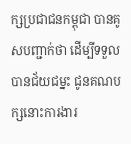ក្សប្រជាជនកម្ពុជា បានគូសបញ្ជាក់ថា ដើម្បីទទួលបានជ័យជម្នះ ជូនគណបក្សនោះការងារ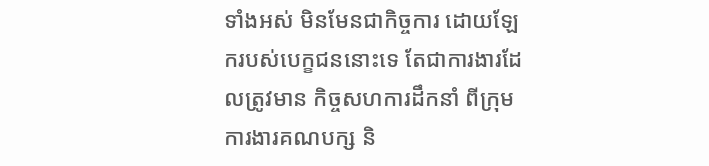ទាំងអស់ មិនមែនជាកិច្ចការ ដោយឡែករបស់បេក្ខជននោះទេ តែជាការងារដែលត្រូវមាន កិច្ចសហការដឹកនាំ ពីក្រុមការងារគណបក្ស និ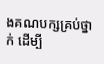ងគណបក្សគ្រប់ថ្នាក់ ដើម្បី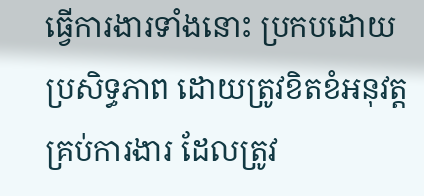ធ្វើការងារទាំងនោះ ប្រកបដោយប្រសិទ្ធភាព ដោយត្រូវខិតខំអនុវត្តគ្រប់ការងារ ដែលត្រូវ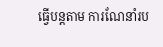ធ្វើបន្តតាម ការណែនាំរប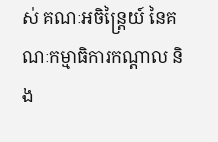ស់ គណៈអចិន្ត្រៃយ៍ នៃគណៈកម្មាធិការកណ្តាល និង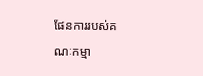ផែនការរបស់គណៈកម្មា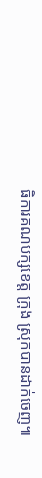ធិការគណបក្សខេត្ត ក្រុង ស្រុកបានដាក់ចេញ៕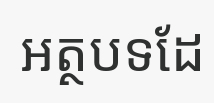អត្ថបទដែ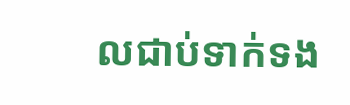លជាប់ទាក់ទង